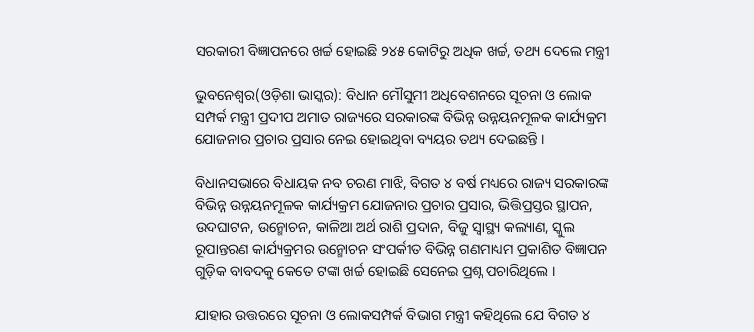ସରକାରୀ ବିଜ୍ଞାପନରେ ଖର୍ଚ୍ଚ ହୋଇଛି ୨୪୫ କୋଟିରୁ ଅଧିକ ଖର୍ଚ୍ଚ, ତଥ୍ୟ ଦେଲେ ମନ୍ତ୍ରୀ

ଭୁବନେଶ୍ୱର(ଓଡ଼ିଶା ଭାସ୍କର): ବିଧାନ ମୌସୁମୀ ଅଧିବେଶନରେ ସୂଚନା ଓ ଲୋକ ସମ୍ପର୍କ ମନ୍ତ୍ରୀ ପ୍ରଦୀପ ଅମାତ ରାଜ୍ୟରେ ସରକାରଙ୍କ ବିଭିନ୍ନ ଉନ୍ନୟନମୂଳକ କାର୍ଯ୍ୟକ୍ରମ ଯୋଜନାର ପ୍ରଚାର ପ୍ରସାର ନେଇ ହୋଇଥିବା ବ୍ୟୟର ତଥ୍ୟ ଦେଇଛନ୍ତି ।

ବିଧାନସଭାରେ ବିଧାୟକ ନବ ଚରଣ ମାଝି, ବିଗତ ୪ ବର୍ଷ ମଧ୍ୟରେ ରାଜ୍ୟ ସରକାରଙ୍କ ବିଭିନ୍ନ ଉନ୍ନୟନମୂଳକ କାର୍ଯ୍ୟକ୍ରମ ଯୋଜନାର ପ୍ରଚାର ପ୍ରସାର, ଭିତ୍ତିପ୍ରସ୍ତର ସ୍ଥାପନ, ଉଦଘାଟନ, ଉନ୍ମୋଚନ, କାଳିଆ ଅର୍ଥ ରାଶି ପ୍ରଦାନ, ବିଜୁ ସ୍ୱାସ୍ଥ୍ୟ କଲ୍ୟାଣ, ସ୍କୁଲ ରୂପାନ୍ତରଣ କାର୍ଯ୍ୟକ୍ରମର ଉନ୍ମୋଚନ ସଂପର୍କୀତ ବିଭିନ୍ନ ଗଣମାଧ୍ୟମ ପ୍ରକାଶିତ ବିଜ୍ଞାପନ ଗୁଡ଼ିକ ବାବଦକୁ କେତେ ଟଙ୍କା ଖର୍ଚ୍ଚ ହୋଇଛି ସେନେଇ ପ୍ରଶ୍ନ ପଚାରିଥିଲେ ।

ଯାହାର ଉତ୍ତରରେ ସୂଚନା ଓ ଲୋକସମ୍ପର୍କ ବିଭାଗ ମନ୍ତ୍ରୀ କହିଥିଲେ ଯେ ବିଗତ ୪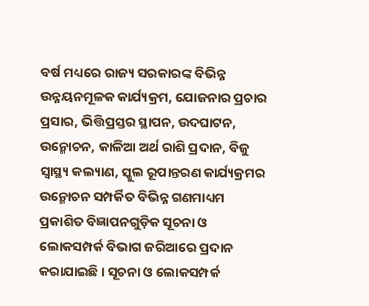ବର୍ଷ ମଧ୍ୟରେ ରାଜ୍ୟ ସରକାରଙ୍କ ବିଭିନ୍ନ ଉନ୍ନୟନମୂଳକ କାର୍ଯ୍ୟକ୍ରମ, ଯୋଜନାର ପ୍ରଚାର ପ୍ରସାର, ଭିତ୍ତିପ୍ରସ୍ତର ସ୍ଥାପନ, ଉଦଘାଟନ, ଉନ୍ମୋଚନ, କାଳିଆ ଅର୍ଥ ରାଶି ପ୍ରଦାନ, ବିଜୁ ସ୍ୱାସ୍ଥ୍ୟ କଲ୍ୟାଣ, ସ୍କୁଲ ରୂପାନ୍ତରଣ କାର୍ଯ୍ୟକ୍ରମର ଉନ୍ମୋଚନ ସମ୍ପର୍କିତ ବିଭିନ୍ନ ଗଣମାଧ୍ୟମ ପ୍ରକାଶିତ ବିଜ୍ଞାପନଗୁଡ଼ିକ ସୂଚନା ଓ ଲୋକସମ୍ପର୍କ ବିଭାଗ ଜରିଆରେ ପ୍ରଦାନ କରାଯାଇଛି । ସୂଚନା ଓ ଲୋକସମ୍ପର୍କ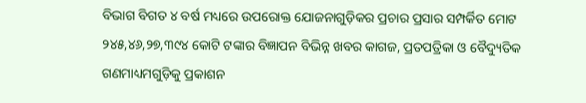ବିଭାଗ ବିଗତ ୪ ବର୍ଷ ମଧ୍ୟରେ ଉପରୋକ୍ତ ଯୋଜନାଗୁଡ଼ିକର ପ୍ରଚାର ପ୍ରସାର ସମ୍ପର୍କିତ ମୋଟ ୨୪୫,୪୬,୨୭,୩୯୪ କୋଟି ଟଙ୍କାର ବିଜ୍ଞାପନ ବିଭିନ୍ନ ଖବର କାଗଜ, ପ୍ରତପତ୍ରିକା ଓ ବୈଦ୍ୟୁତିକ ଗଣମାଧ୍ୟମଗୁଡ଼ିକୁ ପ୍ରକାଶନ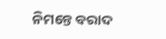ନିମନ୍ତେ ବରାଦ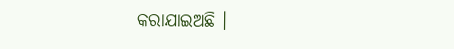କରାଯାଇଅଛି ।